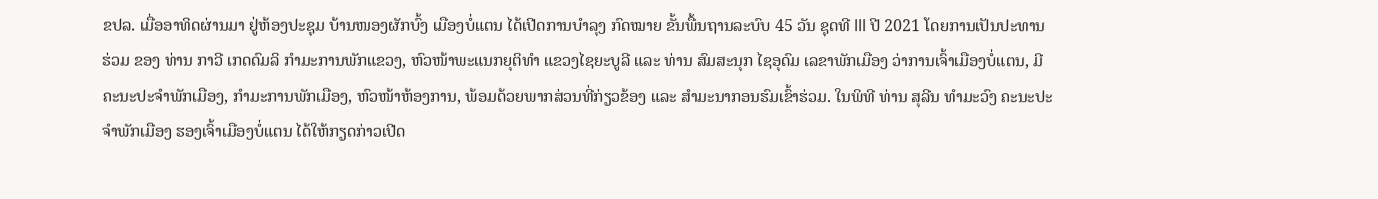ຂປລ. ເມື່ອອາທິດຜ່ານມາ ຢູ່ຫ້ອງປະຊຸມ ບ້ານໜອງຜັກບົ້ງ ເມືອງບໍ່ແຕນ ໄດ້ເປີດການບຳລຸງ ກົດໝາຍ ຂັ້ນພື້ນຖານລະບົບ 45 ວັນ ຊຸດທີ lll ປີ 2021 ໂດຍການເປັນປະທານຮ່ວມ ຂອງ ທ່ານ ກາວີ ເກດດົມລິ ກໍາມະການພັກແຂວງ, ຫົວໜ້າພະແນກຍຸຕິທໍາ ແຂວງໄຊຍະບູລີ ແລະ ທ່ານ ສົມສະນຸກ ໄຊອຸດົມ ເລຂາພັກເມືອງ ວ່າການເຈົ້າເມືອງບໍ່ແຕນ, ມີຄະນະປະຈໍາພັກເມືອງ, ກໍາມະການພັກເມືອງ, ຫົວໜ້າຫ້ອງການ, ພ້ອມດ້ວຍພາກສ່ວນທີ່ກ່ຽວຂ້ອງ ແລະ ສຳມະນາກອນຮົມເຂົ້າຮ່ວມ. ໃນພິທີ ທ່ານ ສຸລີນ ທໍາມະວົງ ຄະນະປະຈໍາພັກເມືອງ ຮອງເຈົ້າເມືອງບໍ່ແຕນ ໄດ້ໃຫ້ກຽດກ່າວເປີດ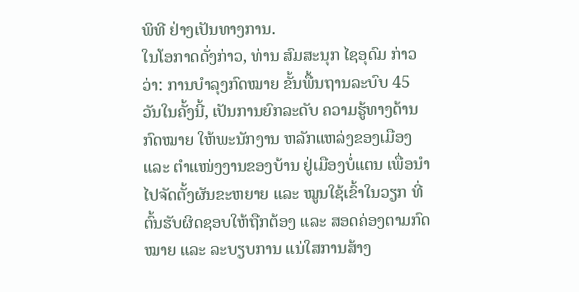ພິທີ ຢ່າງເປັນທາງການ.
ໃນໂອກາດດັ່ງກ່າວ, ທ່ານ ສົມສະນຸກ ໄຊອຸດົມ ກ່າວວ່າ: ການບຳລຸງກົດໝາຍ ຂັ້ນພື້ນຖານລະບົບ 45 ວັນໃນຄັ້ງນີ້, ເປັນການຍົກລະດັບ ຄວາມຮູ້ທາງດ້ານກົດໝາຍ ໃຫ້ພະນັກງານ ຫລັກແຫລ່ງຂອງເມືອງ ແລະ ຕໍາແໜ່ງງານຂອງບ້ານ ຢູ່ເມືອງບໍ່ແຕນ ເພື່ອນໍາໄປຈັດຕັ້ງຜັນຂະຫຍາຍ ແລະ ໝູນໃຊ້ເຂົ້າໃນວຽກ ທີ່ຕົ້ນຮັບຜິດຊອບໃຫ້ຖືກຕ້ອງ ແລະ ສອດຄ່ອງຕາມກົດໝາຍ ແລະ ລະບຽບການ ແນ່ໃສການສ້າງ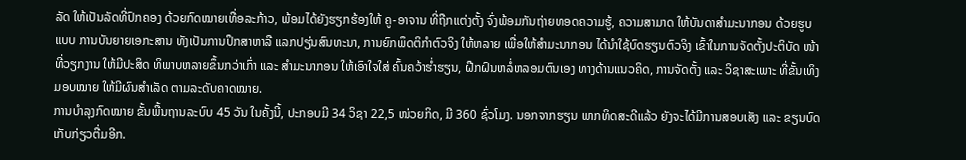ລັດ ໃຫ້ເປັນລັດທີ່ປົກຄອງ ດ້ວຍກົດໝາຍເທື່ອລະກ້າວ, ພ້ອມໄດ້ຍັງຮຽກຮ້ອງໃຫ້ ຄູ-ອາຈານ ທີ່ຖືກແຕ່ງຕັ້ງ ຈົ່ງພ້ອມກັນຖ່າຍທອດຄວາມຮູ້, ຄວາມສາມາດ ໃຫ້ບັນດາສໍາມະນາກອນ ດ້ວຍຮູບແບບ ການບັນຍາຍເອກະສານ ທັງເປັນການປຶກສາຫາລື ແລກປຽ່ນສົນທະນາ, ການຍົກພຶດຕິກໍາຕົວຈິງ ໃຫ້ຫລາຍ ເພື່ອໃຫ້ສໍາມະນາກອນ ໄດ້ນໍາໃຊ້ບົດຮຽນຕົວຈິງ ເຂົ້າໃນການຈັດຕັ້ງປະຕິບັດ ໜ້າທີ່ວຽກງານ ໃຫ້ມີປະສິດ ທິພາບຫລາຍຂຶ້ນກວ່າເກົ່າ ແລະ ສໍາມະນາກອນ ໃຫ້ເອົາໃຈໃສ່ ຄົ້ນຄວ້າຮ່ຳຮຽນ, ຝືກຝົນຫລໍ່ຫລອມຕົນເອງ ທາງດ້ານແນວຄິດ, ການຈັດຕັ້ງ ແລະ ວິຊາສະເພາະ ທີ່ຂັ້ນເທິງມອບໝາຍ ໃຫ້ມີຜົນສໍາເລັດ ຕາມລະດັບຄາດໝາຍ.
ການບຳລຸງກົດໝາຍ ຂັ້ນພື້ນຖານລະບົບ 45 ວັນ ໃນຄັ້ງນີ້, ປະກອບມີ 34 ວິຊາ 22,5 ໜ່ວຍກິດ, ມີ 360 ຊົ່ວໂມງ. ນອກຈາກຮຽນ ພາກທິດສະດີແລ້ວ ຍັງຈະໄດ້ມີການສອບເສັງ ແລະ ຂຽນບົດເກັບກ່ຽວຕື່ມອີກ.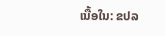ເນື້ອໃນ: ຂປລ